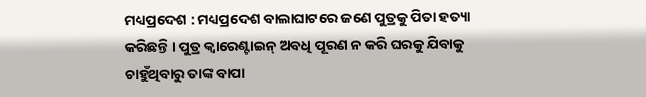ମଧ୍ୟପ୍ରଦେଶ : ମଧ୍ୟପ୍ରଦେଶ ବାଲାଘାଟରେ ଜଣେ ପୁତ୍ରକୁ ପିତା ହତ୍ୟା କରିଛନ୍ତି । ପୁତ୍ର କ୍ବାରେଣ୍ଟାଇନ୍ ଅବଧି ପୂରଣ ନ କରି ଘରକୁ ଯିବାକୁ ଚାହୁଁଥିବାରୁ ତାଙ୍କ ବାପା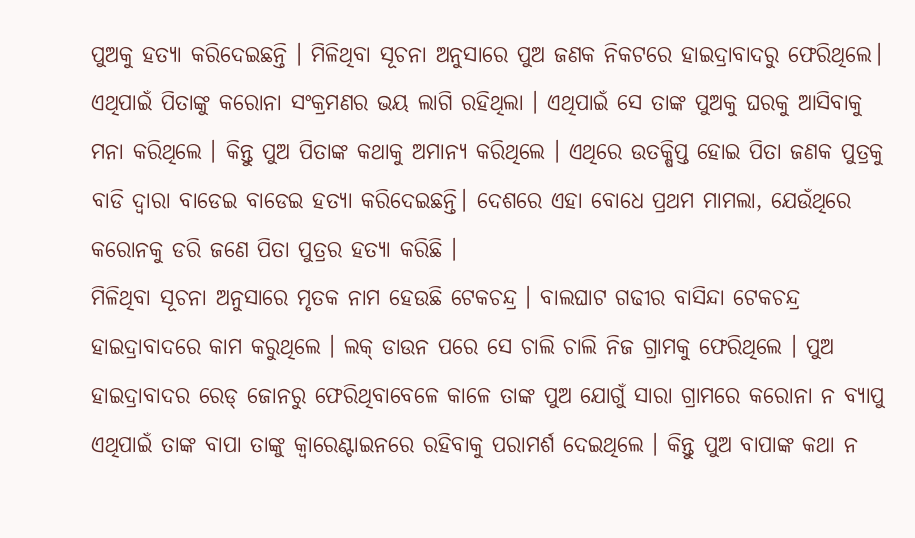ପୁଅକୁ ହତ୍ୟା କରିଦେଇଛନ୍ତି । ମିଳିଥିବା ସୂଚନା ଅନୁସାରେ ପୁଅ ଜଣକ ନିକଟରେ ହାଇଦ୍ରାବାଦରୁ ଫେରିଥିଲେ। ଏଥିପାଇଁ ପିତାଙ୍କୁ କରୋନା ସଂକ୍ରମଣର ଭୟ ଲାଗି ରହିଥିଲା । ଏଥିପାଇଁ ସେ ତାଙ୍କ ପୁଅକୁ ଘରକୁ ଆସିବାକୁ ମନା କରିଥିଲେ । କିନ୍ତୁ ପୁଅ ପିତାଙ୍କ କଥାକୁ ଅମାନ୍ୟ କରିଥିଲେ । ଏଥିରେ ଉତକ୍ଷିପ୍ତ ହୋଇ ପିତା ଜଣକ ପୁତ୍ରକୁ ବାଡି ଦ୍ବାରା ବାଡେଇ ବାଡେଇ ହତ୍ୟା କରିଦେଇଛନ୍ତି। ଦେଶରେ ଏହା ବୋଧେ ପ୍ରଥମ ମାମଲା, ଯେଉଁଥିରେ କରୋନକୁ ଡରି ଜଣେ ପିତା ପୁତ୍ରର ହତ୍ୟା କରିଛି ।
ମିଳିଥିବା ସୂଚନା ଅନୁସାରେ ମୃତକ ନାମ ହେଉଛି ଟେକଚନ୍ଦ୍ର । ବାଲଘାଟ ଗଢୀର ବାସିନ୍ଦା ଟେକଚନ୍ଦ୍ର ହାଇଦ୍ରାବାଦରେ କାମ କରୁଥିଲେ । ଲକ୍ ଡାଉନ ପରେ ସେ ଚାଲି ଚାଲି ନିଜ ଗ୍ରାମକୁ ଫେରିଥିଲେ । ପୁଅ ହାଇଦ୍ରାବାଦର ରେଡ୍ ଜୋନରୁ ଫେରିଥିବାବେଳେ କାଳେ ତାଙ୍କ ପୁଅ ଯୋଗୁଁ ସାରା ଗ୍ରାମରେ କରୋନା ନ ବ୍ୟାପୁ ଏଥିପାଇଁ ତାଙ୍କ ବାପା ତାଙ୍କୁ କ୍ବାରେଣ୍ଟାଇନରେ ରହିବାକୁ ପରାମର୍ଶ ଦେଇଥିଲେ । କିନ୍ତୁ ପୁଅ ବାପାଙ୍କ କଥା ନ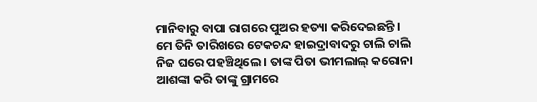ମାନିବାରୁ ବାପା ରାଗରେ ପୁଅର ହତ୍ୟା କରିଦେଇଛନ୍ତି ।
ମେ ତିନି ତାରିଖରେ ଟେକଚନ୍ଦ ହାଇଦ୍ରାବାଦରୁ ଚାଲି ଚାଲି ନିଜ ଘରେ ପହଞ୍ଚିଥିଲେ । ତାଙ୍କ ପିତା ଭୀମଲାଲ୍ କରୋନା ଆଶଙ୍କା କରି ତାଙ୍କୁ ଗ୍ରାମରେ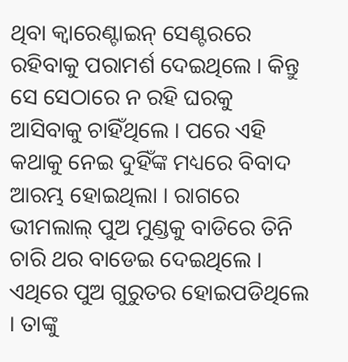ଥିବା କ୍ବାରେଣ୍ଟାଇନ୍ ସେଣ୍ଟରରେ ରହିବାକୁ ପରାମର୍ଶ ଦେଇଥିଲେ । କିନ୍ତୁ ସେ ସେଠାରେ ନ ରହି ଘରକୁ ଆସିବାକୁ ଚାହିଁଥିଲେ । ପରେ ଏହି କଥାକୁ ନେଇ ଦୁହିଁଙ୍କ ମଧ୍ୟରେ ବିବାଦ ଆରମ୍ଭ ହୋଇଥିଲା । ରାଗରେ ଭୀମଲାଲ୍ ପୁଅ ମୁଣ୍ଡକୁ ବାଡିରେ ତିନି ଚାରି ଥର ବାଡେଇ ଦେଇଥିଲେ । ଏଥିରେ ପୁଅ ଗୁରୁତର ହୋଇପଡିଥିଲେ । ତାଙ୍କୁ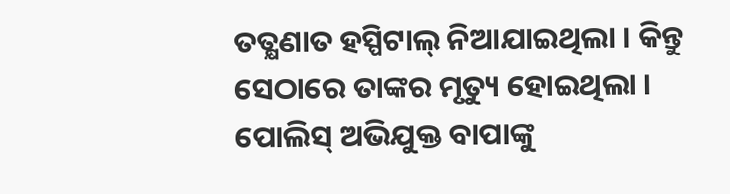ତତ୍କ୍ଷଣାତ ହସ୍ପିଟାଲ୍ ନିଆଯାଇଥିଲା । କିନ୍ତୁ ସେଠାରେ ତାଙ୍କର ମୃତ୍ୟୁ ହୋଇଥିଲା । ପୋଲିସ୍ ଅଭିଯୁକ୍ତ ବାପାଙ୍କୁ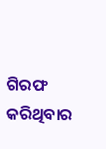ଗିରଫ କରିଥିବାର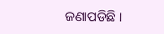ଜଣାପଡିଛି ।